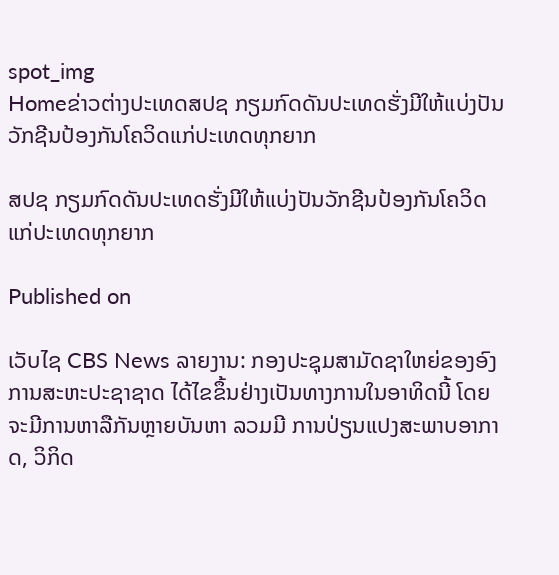spot_img
Homeຂ່າວຕ່າງປະເທດສປຊ ກຽມກົດດັນປະເທດຮັ່ງມີໃຫ້ແບ່ງປັນວັກຊີນປ້ອງກັນໂຄວິດແກ່ປະເທດທຸກຍາກ

ສປຊ ກຽມກົດດັນປະເທດຮັ່ງມີໃຫ້ແບ່ງປັນວັກຊີນປ້ອງກັນໂຄວິດແກ່ປະເທດທຸກຍາກ

Published on

ເວັບໄຊ CBS News ລາຍງານ: ກອງປະຊຸມສາມັດຊາໃຫຍ່ຂອງອົງການສະຫະປະຊາຊາດ ໄດ້ໄຂຂຶ້ນຢ່າງເປັນທາງການໃນອາທິດນີ້ ໂດຍຈະມີການຫາລືກັນຫຼາຍບັນຫາ ລວມມີ ການປ່ຽນແປງສະພາບອາກາດ, ວິກິດ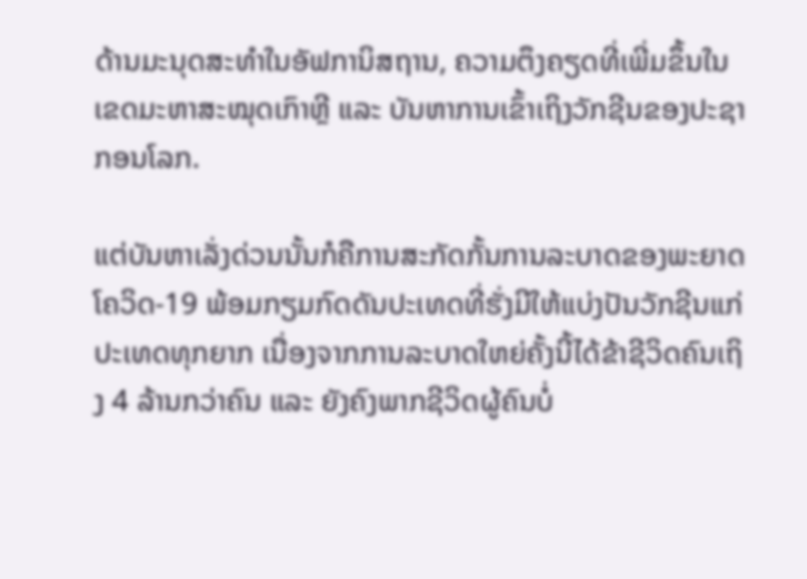ດ້ານມະນຸດສະທຳໃນອັຟການິສຖານ, ຄວາມຕຶງຄຽດທີ່ເພີ່ມຂຶ້ນໃນເຂດມະຫາສະໝຸດເກົາຫຼີ ແລະ ບັນຫາການເຂົ້າເຖິງວັກຊີນຂອງປະຊາກອນໂລກ.

ແຕ່ບັນຫາເລັ່ງດ່ວນນັ້ນກໍຄືການສະກັດກັ້ນການລະບາດຂອງພະຍາດໂຄວິດ-19 ພ້ອມກຽມກົດດັນປະເທດທີ່ຮັ່ງມີໃຫ້ແບ່ງປັນວັກຊີນແກ່ປະເທດທຸກຍາກ ເນື່ອງຈາກການລະບາດໃຫຍ່ຄັ້ງນີ້ໄດ້ຂ້າຊີວິດຄົນເຖິງ 4 ລ້ານກວ່າຄົນ ແລະ ຍັງຄົງພາກຊີວິດຜູ້ຄົນບໍ່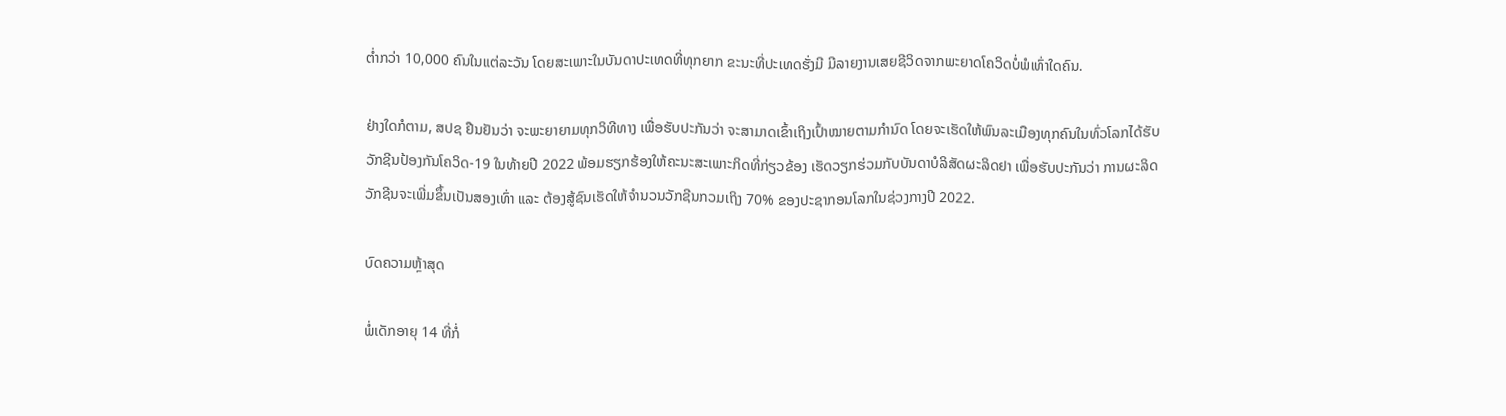ຕໍ່າກວ່າ 10,000 ຄົນໃນແຕ່ລະວັນ ໂດຍສະເພາະໃນບັນດາປະເທດທີ່ທຸກຍາກ ຂະນະທີ່ປະເທດຮັ່ງມີ ມີລາຍງານເສຍຊີວິດຈາກພະຍາດໂຄວິດບໍ່ພໍເທົ່າໃດຄົນ.

ຢ່າງໃດກໍຕາມ, ສປຊ ຢືນຢັນວ່າ ຈະພະຍາຍາມທຸກວິທີທາງ ເພື່ອຮັບປະກັນວ່າ ຈະສາມາດເຂົ້າເຖິງເປົ້າໝາຍຕາມກຳນົດ ໂດຍຈະເຮັດໃຫ້ພົນລະເມືອງທຸກຄົນໃນທົ່ວໂລກໄດ້ຮັບວັກຊີນປ້ອງກັນໂຄວິດ-19 ໃນທ້າຍປີ 2022 ພ້ອມຮຽກຮ້ອງໃຫ້ຄະນະສະເພາະກິດທີ່ກ່ຽວຂ້ອງ ເຮັດວຽກຮ່ວມກັບບັນດາບໍລິສັດຜະລິດຢາ ເພື່ອຮັບປະກັນວ່າ ການຜະລິດວັກຊີນຈະເພີ່ມຂຶ້ນເປັນສອງເທົ່າ ແລະ ຕ້ອງສູ້ຊົນເຮັດໃຫ້ຈຳນວນວັກຊີນກວມເຖິງ 70% ຂອງປະຊາກອນໂລກໃນຊ່ວງກາງປີ 2022.

ບົດຄວາມຫຼ້າສຸດ

ພໍ່ເດັກອາຍຸ 14 ທີ່ກໍ່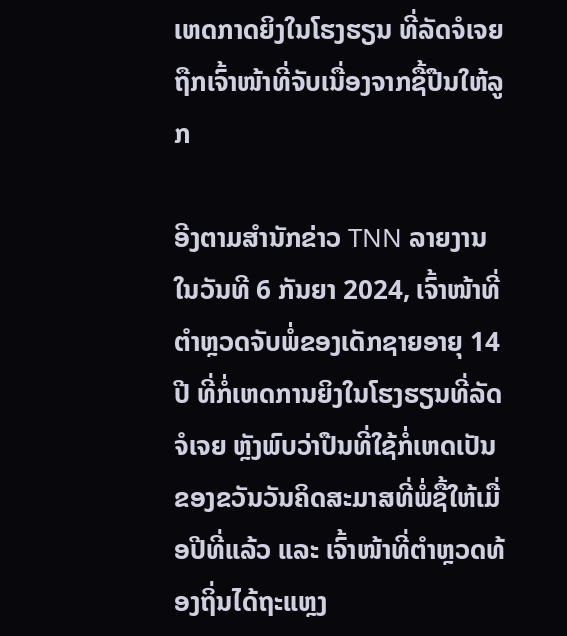ເຫດກາດຍິງໃນໂຮງຮຽນ ທີ່ລັດຈໍເຈຍຖືກເຈົ້າໜ້າທີ່ຈັບເນື່ອງຈາກຊື້ປືນໃຫ້ລູກ

ອີງຕາມສຳນັກຂ່າວ TNN ລາຍງານໃນວັນທີ 6 ກັນຍາ 2024, ເຈົ້າໜ້າທີ່ຕຳຫຼວດຈັບພໍ່ຂອງເດັກຊາຍອາຍຸ 14 ປີ ທີ່ກໍ່ເຫດການຍິງໃນໂຮງຮຽນທີ່ລັດຈໍເຈຍ ຫຼັງພົບວ່າປືນທີ່ໃຊ້ກໍ່ເຫດເປັນຂອງຂວັນວັນຄິດສະມາສທີ່ພໍ່ຊື້ໃຫ້ເມື່ອປີທີ່ແລ້ວ ແລະ ເຈົ້າໜ້າທີ່ຕຳຫຼວດທ້ອງຖິ່ນໄດ້ຖະແຫຼງ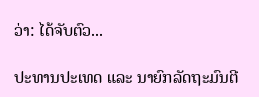ວ່າ: ໄດ້ຈັບຕົວ...

ປະທານປະເທດ ແລະ ນາຍົກລັດຖະມົນຕີ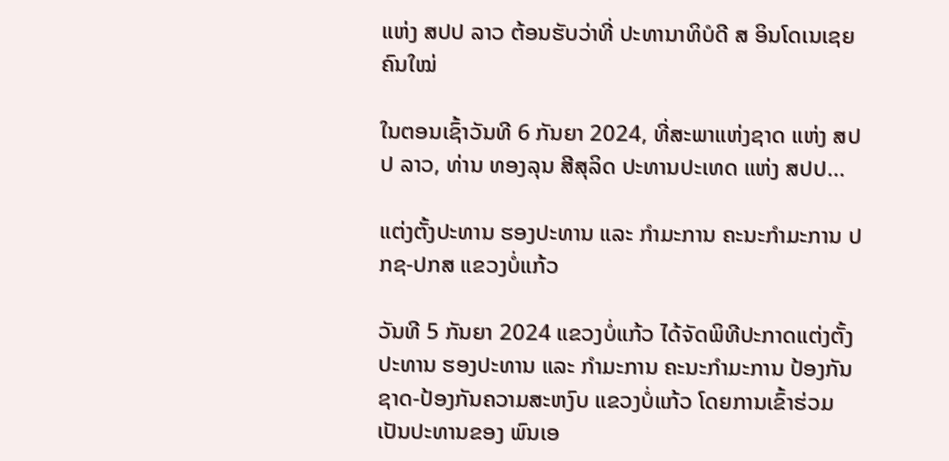ແຫ່ງ ສປປ ລາວ ຕ້ອນຮັບວ່າທີ່ ປະທານາທິບໍດີ ສ ອິນໂດເນເຊຍ ຄົນໃໝ່

ໃນຕອນເຊົ້າວັນທີ 6 ກັນຍາ 2024, ທີ່ສະພາແຫ່ງຊາດ ແຫ່ງ ສປປ ລາວ, ທ່ານ ທອງລຸນ ສີສຸລິດ ປະທານປະເທດ ແຫ່ງ ສປປ...

ແຕ່ງຕັ້ງປະທານ ຮອງປະທານ ແລະ ກຳມະການ ຄະນະກຳມະການ ປກຊ-ປກສ ແຂວງບໍ່ແກ້ວ

ວັນທີ 5 ກັນຍາ 2024 ແຂວງບໍ່ແກ້ວ ໄດ້ຈັດພິທີປະກາດແຕ່ງຕັ້ງປະທານ ຮອງປະທານ ແລະ ກຳມະການ ຄະນະກຳມະການ ປ້ອງກັນຊາດ-ປ້ອງກັນຄວາມສະຫງົບ ແຂວງບໍ່ແກ້ວ ໂດຍການເຂົ້າຮ່ວມເປັນປະທານຂອງ ພົນເອ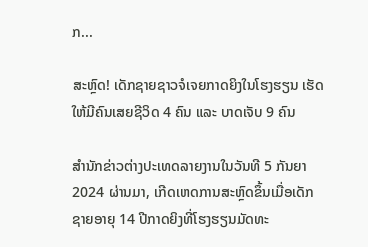ກ...

ສະຫຼົດ! ເດັກຊາຍຊາວຈໍເຈຍກາດຍິງໃນໂຮງຮຽນ ເຮັດໃຫ້ມີຄົນເສຍຊີວິດ 4 ຄົນ ແລະ ບາດເຈັບ 9 ຄົນ

ສຳນັກຂ່າວຕ່າງປະເທດລາຍງານໃນວັນທີ 5 ກັນຍາ 2024 ຜ່ານມາ, ເກີດເຫດການສະຫຼົດຂຶ້ນເມື່ອເດັກຊາຍອາຍຸ 14 ປີກາດຍິງທີ່ໂຮງຮຽນມັດທະ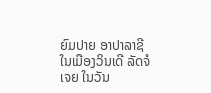ຍົມປາຍ ອາປາລາຊີ ໃນເມືອງວິນເດີ ລັດຈໍເຈຍ ໃນວັນ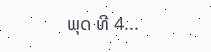ພຸດ ທີ 4...